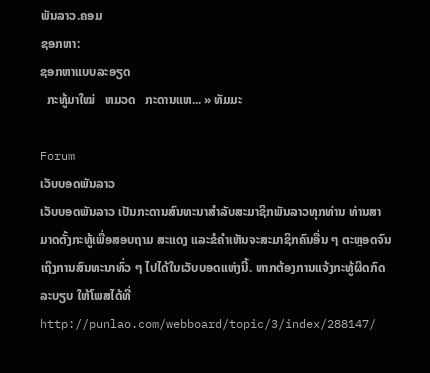ພັນລາວ.ຄອມ
ຊອກຫາ:
ຊອກຫາແບບລະອຽດ
  ກະທູ້ມາໃໝ່   ຫມວດ   ກະດານແຫ... » ທັມມະ

Forum
ເວັບບອດພັນລາວ
ເວັບບອດພັນລາວ ເປັນກະດານສົນທະນາສຳລັບສະມາຊິກພັນລາວທຸກທ່ານ ທ່ານສາມາດຕັ້ງກະທູ້ເພື່ອສອບຖາມ ສະແດງ ແລະຂໍຄຳເຫັນຈະສະມາຊິກຄົນອື່ນ ໆ ຕະຫຼອດຈົນເຖິງການສົນທະນາທົ່ວ ໆ ໄປໄດ້ໃນເວັບບອດແຫ່ງນີ້. ຫາກຕ້ອງການແຈ້ງກະທູ້ຜິດກົດລະບຽບ ໃຫ້ໂພສໄດ້ທີ່ http://punlao.com/webboard/topic/3/index/288147/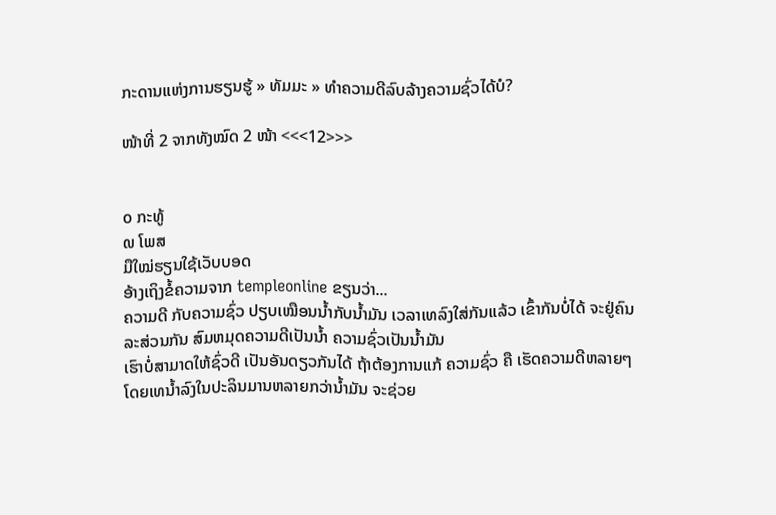ກະດານແຫ່ງການຮຽນຮູ້ » ທັມມະ » ທຳຄວາມດີລົບລ້າງຄວາມຊົ່ວໄດ້ບໍ?

ໜ້າທີ່ 2 ຈາກທັງໝົດ 2 ໜ້າ <<<12>>>


໐ ກະທູ້
໙ ໂພສ
ມືໃໝ່ຮຽນໃຊ້ເວັບບອດ
ອ້າງເຖິງຂໍ້ຄວາມຈາກ templeonline ຂຽນວ່າ...
ຄວາມດີ ກັບຄວາມຊົ່ວ ປຽບເໝືອນນ້ຳກັບນ້ຳມັນ ເວລາເທລົງໃສ່ກັນແລ້ວ ເຂົ້າກັນບໍ່ໄດ້ ຈະຢູ່ຄົນລະສ່ວນກັນ ສົມຫມຸດຄວາມດີເປັນນ້ຳ ຄວາມຊົ່ວເປັນນ້ຳມັນ
ເຮົາບໍ່ສາມາດໃຫ້ຊົ່ວດີ ເປັນອັນດຽວກັນໄດ້ ຖ້າຕ້ອງການແກ້ ຄວາມຊົ່ວ ຄື ເຮັດຄວາມດີຫລາຍໆ ໂດຍເທນ້ຳລົງໃນປະລິນມານຫລາຍກວ່ານ້ຳມັນ ຈະຊ່ວຍ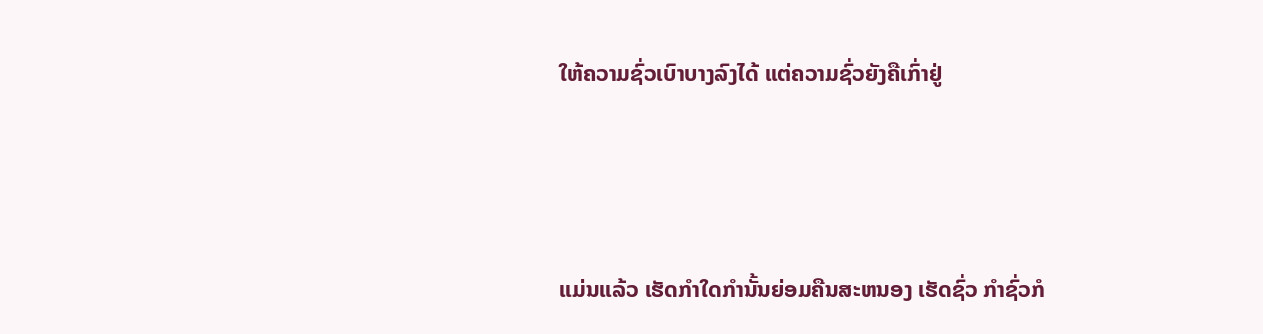ໃຫ້ຄວາມຊົ່ວເບົາບາງລົງໄດ້ ແຕ່ຄວາມຊົ່ວຍັງຄືເກົ່າຢູ່




ແມ່ນແລ້ວ ເຮັດກຳໃດກຳນັ້ນຍ່ອມຄືນສະຫນອງ ເຮັດຊົ່ວ ກຳຊົ່ວກໍ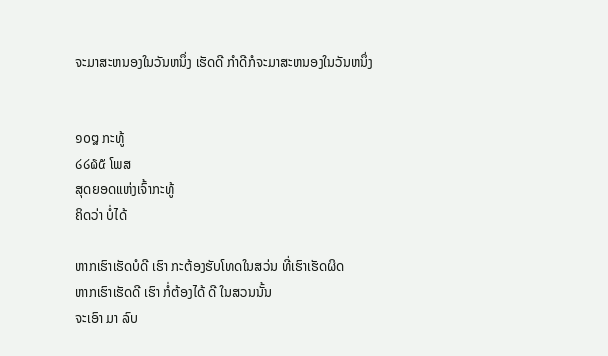ຈະມາສະຫນອງໃນວັນຫນຶ່ງ ເຮັດດີ ກຳດີກໍຈະມາສະຫນອງໃນວັນຫນຶ່ງ


໑໐໘ ກະທູ້
໒໒໖໕ ໂພສ
ສຸດຍອດແຫ່ງເຈົ້າກະທູ້
ຄິດວ່າ ບໍ່ໄດ້

ຫາກເຮົາເຮັດບໍດີ ເຮົາ ກະຕ້ອງຮັບໂທດໃນສວ່ນ ທີ່ເຮົາເຮັດຜິດ
ຫາກເຮົາເຮັດດີ ເຮົາ ກໍ່ຕ້ອງໄດ້ ດີ ໃນສວນນັ້ນ
ຈະເອົາ ມາ ລົບ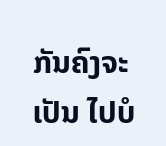ກັນຄົງຈະເປັນ ໄປບໍ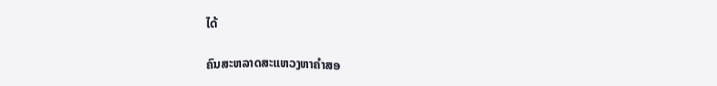ໄດ້

ຄົນສະຫລາດສະແຫວງຫາຄຳສອ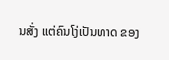ນສັ່ງ ແຕ່ຄົນໂງ່ເປັນທາດ ຂອງ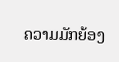ຄວາມມັກຍ້ອງ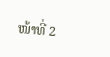ໜ້າທີ່ 2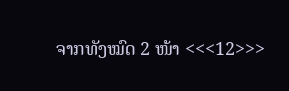ຈາກທັງໝົດ 2 ໜ້າ <<<12>>>